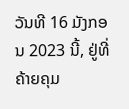ວັນທີ 16 ມັງກອນ 2023 ນີ້, ຢູ່ທີ່ຄ້າຍຄຸມ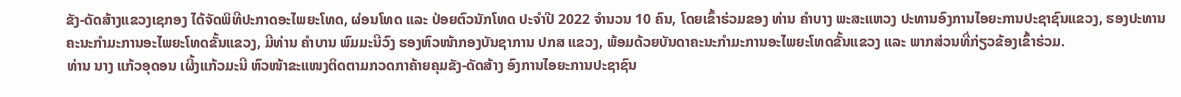ຂັງ-ດັດສ້າງແຂວງເຊກອງ ໄດ້ຈັດພິທີປະກາດອະໄພຍະໂທດ, ຜ່ອນໂທດ ແລະ ປ່ອຍຕົວນັກໂທດ ປະຈຳປີ 2022 ຈຳນວນ 10 ຄົນ, ໂດຍເຂົ້າຮ່ວມຂອງ ທ່ານ ຄໍາບາງ ພະສະແຫວງ ປະທານອົງການໄອຍະການປະຊາຊົນແຂວງ, ຮອງປະທານຄະນະກໍາມະການອະໄພຍະໂທດຂັ້ນແຂວງ, ມີທ່ານ ຄໍາບານ ພົມມະນີວົງ ຮອງຫົວໜ້າກອງບັນຊາການ ປກສ ແຂວງ, ພ້ອມດ້ວຍບັນດາຄະນະກໍາມະການອະໄພຍະໂທດຂັ້ນແຂວງ ແລະ ພາກສ່ວນທີ່ກ່ຽວຂ້ອງເຂົ້າຮ່ວມ.
ທ່ານ ນາງ ແກ້ວອຸດອນ ເຜິ້ງແກ້ວມະນີ ຫົວໜ້າຂະແໜງຕິດຕາມກວດກາຄ້າຍຄຸມຂັງ-ດັດສ້າງ ອົງການໄອຍະການປະຊາຊົນ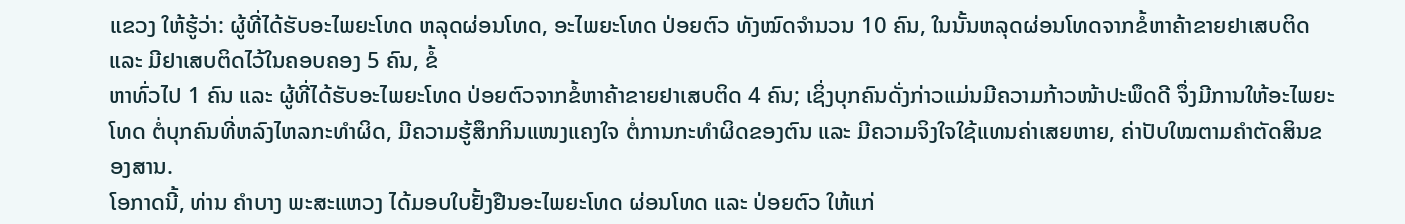ແຂວງ ໃຫ້ຮູ້ວ່າ: ຜູ້ທີ່ໄດ້ຮັບອະໄພຍະໂທດ ຫລຸດຜ່ອນໂທດ, ອະໄພຍະໂທດ ປ່ອຍຕົວ ທັງໝົດຈຳນວນ 10 ຄົນ, ໃນນັ້ນຫລຸດຜ່ອນໂທດຈາກຂໍ້ຫາຄ້າຂາຍຢາເສບຕິດ ແລະ ມີຢາເສບຕິດໄວ້ໃນຄອບຄອງ 5 ຄົນ, ຂໍ້
ຫາທົ່ວໄປ 1 ຄົນ ແລະ ຜູ້ທີ່ໄດ້ຮັບອະໄພຍະໂທດ ປ່ອຍຕົວຈາກຂໍ້ຫາຄ້າຂາຍຢາເສບຕິດ 4 ຄົນ; ເຊິ່ງບຸກຄົນດັ່ງກ່າວແມ່ນມີຄວາມກ້າວໜ້າປະພຶດດີ ຈຶ່ງມີການໃຫ້ອະໄພຍະໂທດ ຕໍ່ບຸກຄົນທີ່ຫລົງໄຫລກະທຳຜິດ, ມີຄວາມຮູ້ສຶກກິນແໜງແຄງໃຈ ຕໍ່ການກະທຳຜິດຂອງຕົນ ແລະ ມີຄວາມຈິງໃຈໃຊ້ແທນຄ່າເສຍຫາຍ, ຄ່າປັບໃໝຕາມຄຳຕັດສິນຂອງສານ.
ໂອກາດນີ້, ທ່ານ ຄໍາບາງ ພະສະແຫວງ ໄດ້ມອບໃບຢັ້ງຢືນອະໄພຍະໂທດ ຜ່ອນໂທດ ແລະ ປ່ອຍຕົວ ໃຫ້ແກ່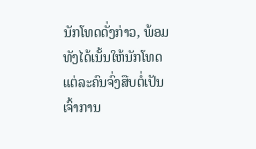ນັກໂທດດັ່ງກ່າວ, ພ້ອມທັງໄດ້ເນັ້ນໃຫ້ນັກໂທດແຕ່ລະຄົນຈົ່ງສືບຕໍ່ເປັນເຈົ້າການ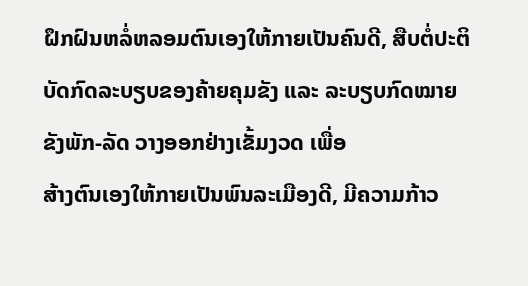ຝຶກຝົນຫລໍ່ຫລອມຕົນເອງໃຫ້ກາຍເປັນຄົນດີ, ສືບຕໍ່ປະຕິບັດກົດລະບຽບຂອງຄ້າຍຄຸມຂັງ ແລະ ລະບຽບກົດໝາຍຂັງພັກ-ລັດ ວາງອອກຢ່າງເຂັ້ມງວດ ເພື່ອ
ສ້າງຕົນເອງໃຫ້ກາຍເປັນພົນລະເມືອງດີ, ມີຄວາມກ້າວ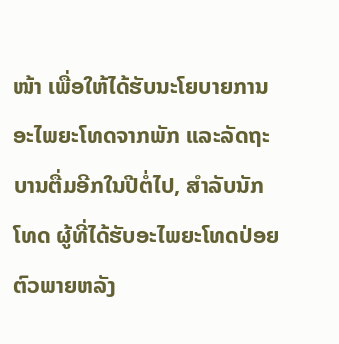ໜ້າ ເພື່ອໃຫ້ໄດ້ຮັບນະໂຍບາຍການອະໄພຍະໂທດຈາກພັກ ແລະລັດຖະບານຕື່ມອີກໃນປີຕໍ່ໄປ, ສໍາລັບນັກໂທດ ຜູ້ທີ່ໄດ້ຮັບອະໄພຍະໂທດປ່ອຍຕົວພາຍຫລັງ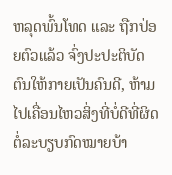ຫລຸດພົ້ນໂທດ ແລະ ຖືກປ່ອຍຕົວແລ້ວ ຈົ່ງປະປະຕິບັດຕົນໃຫ້ກາຍເປັນຄົນດີ, ຫ້າມໄປເຄື່ອນໄຫວສິ່ງທີ່ບໍ່ດີທີ່ຜິດຕໍ່ລະບຽບກົດໝາຍບ້າ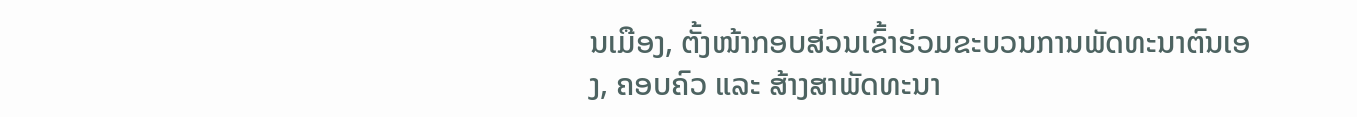ນເມືອງ, ຕັ້ງໜ້າກອບສ່ວນເຂົ້າຮ່ວມຂະບວນການພັດທະນາຕົນເອງ, ຄອບຄົວ ແລະ ສ້າງສາພັດທະນາ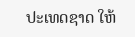ປະເທດຊາດ ໃຫ້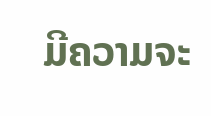ມີຄວາມຈະ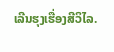ເລີນຮຸງເຮື່ອງສີວິໄລ.